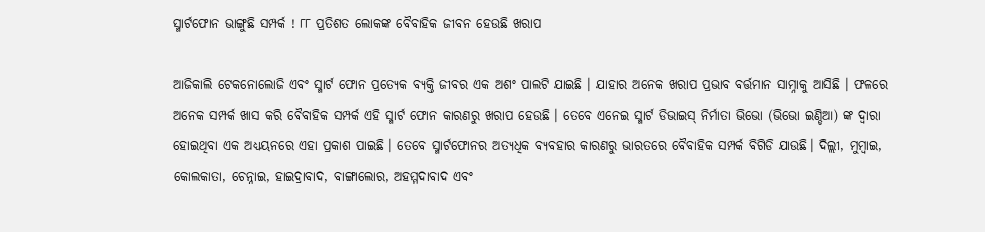ସ୍ମାର୍ଟଫୋନ ଭାଙ୍ଗୁଛି ସମ୍ପର୍କ ! ୮୮ ପ୍ରତିଶତ ଲୋକଙ୍କ ବୈବାହିକ ଜୀବନ ହେଉଛି ଖରାପ

ଆଜିକାଲି ଟେକନୋଲୋଜି ଏବଂ ସ୍ମାର୍ଟ ଫୋନ ପ୍ରତ୍ୟେକ ବ୍ୟକ୍ତି ଜୀବର ଏକ ଅଶଂ ପାଲଟି ଯାଇଛି । ଯାହାର ଅନେକ ଖରାପ ପ୍ରଭାବ ବର୍ତ୍ତମାନ ସାମ୍ନାକୁ ଆସିଛି । ଫଳରେ ଅନେକ ସମ୍ପର୍କ ଖାସ କରି ବୈବାହିକ ସମ୍ପର୍କ ଏହି ସ୍ମାର୍ଟ ଫୋନ କାରଣରୁ ଖରାପ ହେଉଛି । ତେବେ ଏନେଇ ସ୍ମାର୍ଟ ଡିଭାଇସ୍ ନିର୍ମାତା ଭିଭୋ (ଭିଭୋ ଇଣ୍ଡିଆ) ଙ୍କ ଦ୍ୱାରା ହୋଇଥିବା ଏକ ଅଧ୍ୟୟନରେ ଏହା ପ୍ରକାଶ ପାଇଛି । ତେବେ ସ୍ମାର୍ଟଫୋନର ଅତ୍ୟଧିକ ବ୍ୟବହାର କାରଣରୁ ଭାରତରେ ବୈବାହିକ ସମ୍ପର୍କ ବିଗିଡି ଯାଉଛି। ଦିଲ୍ଲୀ, ମୁମ୍ବାଇ, କୋଲକାତା, ଚେନ୍ନାଇ, ହାଇଦ୍ରାବାଦ, ବାଙ୍ଗାଲୋର, ଅହମ୍ମଦାବାଦ ଏବଂ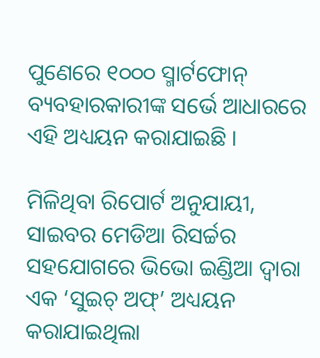ପୁଣେରେ ୧୦୦୦ ସ୍ମାର୍ଟଫୋନ୍ ବ୍ୟବହାରକାରୀଙ୍କ ସର୍ଭେ ଆଧାରରେ ଏହି ଅଧ୍ୟୟନ କରାଯାଇଛି ।

ମିଳିଥିବା ରିପୋର୍ଟ ଅନୁଯାୟୀ, ସାଇବର ମେଡିଆ ରିସର୍ଚ୍ଚର ସହଯୋଗରେ ଭିଭୋ ଇଣ୍ଡିଆ ଦ୍ୱାରା ଏକ ‘ସୁଇଚ୍ ଅଫ୍’ ଅଧ୍ୟୟନ କରାଯାଇଥିଲା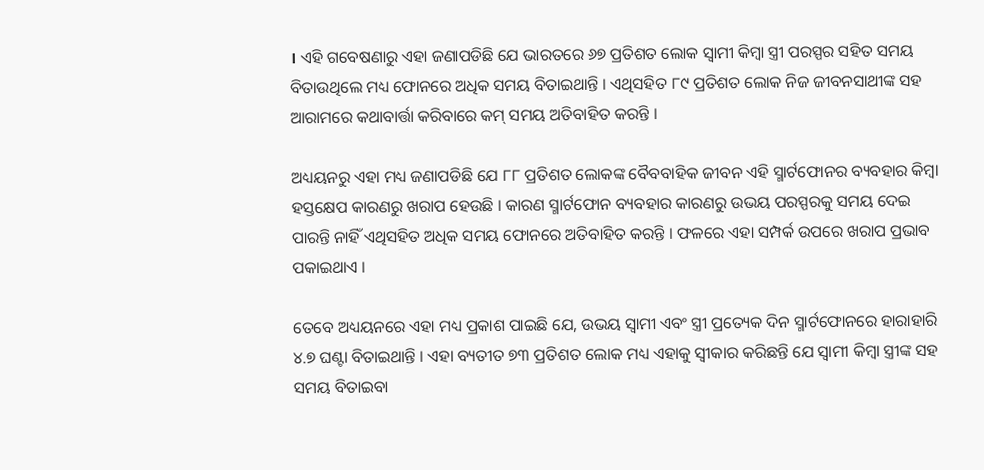। ଏହି ଗବେଷଣାରୁ ଏହା ଜଣାପଡିଛି ଯେ ଭାରତରେ ୬୭ ପ୍ରତିଶତ ଲୋକ ସ୍ୱାମୀ କିମ୍ବା ସ୍ତ୍ରୀ ପରସ୍ପର ସହିତ ସମୟ ବିତାଉଥିଲେ ମଧ୍ୟ ଫୋନରେ ଅଧିକ ସମୟ ବିତାଇଥାନ୍ତି । ଏଥିସହିତ ୮୯ ପ୍ରତିଶତ ଲୋକ ନିଜ ଜୀବନସାଥୀଙ୍କ ସହ ଆରାମରେ କଥାବାର୍ତ୍ତା କରିବାରେ କମ୍ ସମୟ ଅତିବାହିତ କରନ୍ତି ।

ଅଧ୍ୟୟନରୁ ଏହା ମଧ୍ୟ ଜଣାପଡିଛି ଯେ ୮୮ ପ୍ରତିଶତ ଲୋକଙ୍କ ବୈବବାହିକ ଜୀବନ ଏହି ସ୍ମାର୍ଟଫୋନର ବ୍ୟବହାର କିମ୍ବା ହସ୍ତକ୍ଷେପ କାରଣରୁ ଖରାପ ହେଉଛି । କାରଣ ସ୍ମାର୍ଟଫୋନ ବ୍ୟବହାର କାରଣରୁ ଉଭୟ ପରସ୍ପରକୁ ସମୟ ଦେଇ ପାରନ୍ତି ନାହିଁ ଏଥିସହିତ ଅଧିକ ସମୟ ଫୋନରେ ଅତିବାହିତ କରନ୍ତି । ଫଳରେ ଏହା ସମ୍ପର୍କ ଉପରେ ଖରାପ ପ୍ରଭାବ ପକାଇଥାଏ ।

ତେବେ ଅଧ୍ୟୟନରେ ଏହା ମଧ୍ୟ ପ୍ରକାଶ ପାଇଛି ଯେ, ଉଭୟ ସ୍ୱାମୀ ଏବଂ ସ୍ତ୍ରୀ ପ୍ରତ୍ୟେକ ଦିନ ସ୍ମାର୍ଟଫୋନରେ ହାରାହାରି ୪.୭ ଘଣ୍ଟା ବିତାଇଥାନ୍ତି । ଏହା ବ୍ୟତୀତ ୭୩ ପ୍ରତିଶତ ଲୋକ ମଧ୍ୟ ଏହାକୁ ସ୍ୱୀକାର କରିଛନ୍ତି ଯେ ସ୍ୱାମୀ କିମ୍ବା ସ୍ତ୍ରୀଙ୍କ ସହ ସମୟ ବିତାଇବା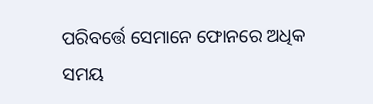ପରିବର୍ତ୍ତେ ସେମାନେ ଫୋନରେ ଅଧିକ ସମୟ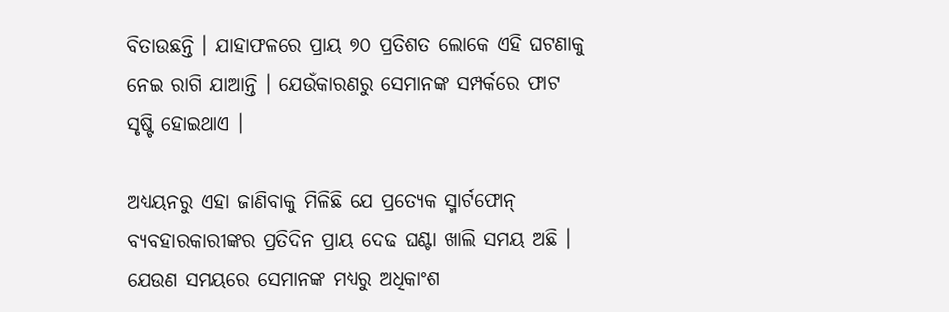ବିତାଉଛନ୍ତି । ଯାହାଫଳରେ ପ୍ରାୟ ୭୦ ପ୍ରତିଶତ ଲୋକେ ଏହି ଘଟଣାକୁ ନେଇ ରାଗି ଯାଆନ୍ତି । ଯେଉଁକାରଣରୁ ସେମାନଙ୍କ ସମ୍ପର୍କରେ ଫାଟ ସୃଷ୍ଟି ହୋଇଥାଏ ।

ଅଧ୍ୟୟନରୁ ଏହା ଜାଣିବାକୁ ମିଳିଛି ଯେ ପ୍ରତ୍ୟେକ ସ୍ମାର୍ଟଫୋନ୍ ବ୍ୟବହାରକାରୀଙ୍କର ପ୍ରତିଦିନ ପ୍ରାୟ ଦେଢ ଘଣ୍ଟା ଖାଲି ସମୟ ଅଛି । ଯେଉଣ ସମୟରେ ସେମାନଙ୍କ ମଧ୍ୟରୁ ଅଧିକାଂଶ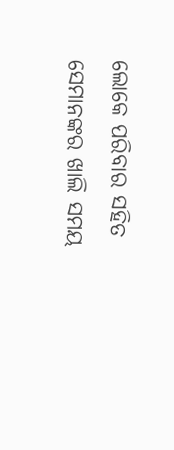ଲୋକେ ପରିବାର ସହିତ ସେମାନଙ୍କର ଖାଲି ସମୟ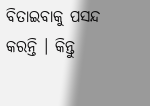ବିତାଇବାକୁ ପସନ୍ଦ କରନ୍ତି । କିନ୍ତୁ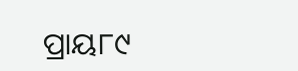ପ୍ରାୟ୮୯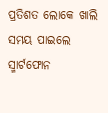ପ୍ରତିଶତ ଲୋକେ ଖାଲି ସମୟ ପାଇଲେ ସ୍ମାର୍ଟଫୋନ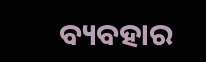ବ୍ୟବହାର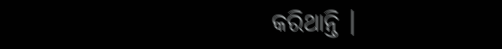କରିଥାନ୍ତି ।